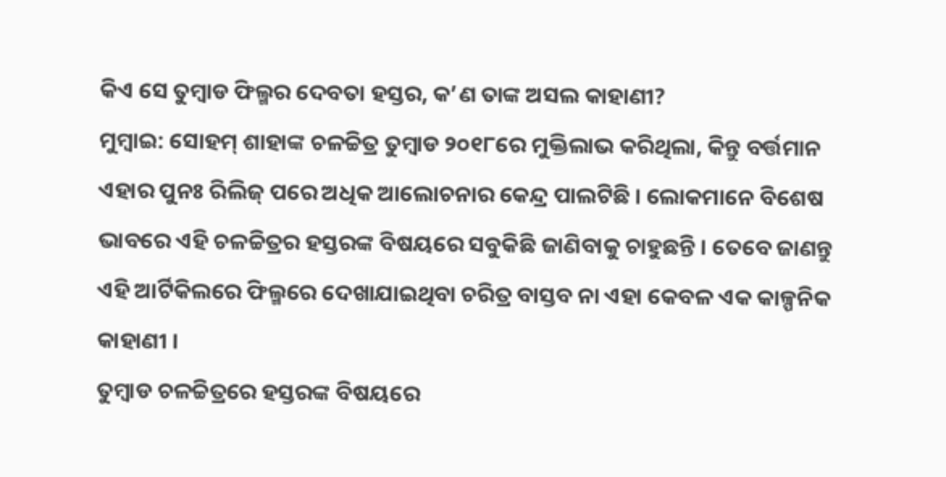କିଏ ସେ ତୁମ୍ବାଡ ଫିଲ୍ମର ଦେବତା ହସ୍ତର, କ’ଣ ତାଙ୍କ ଅସଲ କାହାଣୀ?
ମୁମ୍ବାଇ: ସୋହମ୍ ଶାହାଙ୍କ ଚଳଚ୍ଚିତ୍ର ତୁମ୍ବାଡ ୨୦୧୮ରେ ମୁକ୍ତିଲାଭ କରିଥିଲା, କିନ୍ତୁ ବର୍ତ୍ତମାନ ଏହାର ପୁନଃ ରିଲିଜ୍ ପରେ ଅଧିକ ଆଲୋଚନାର କେନ୍ଦ୍ର ପାଲଟିଛି । ଲୋକମାନେ ବିଶେଷ ଭାବରେ ଏହି ଚଳଚ୍ଚିତ୍ରର ହସ୍ତରଙ୍କ ବିଷୟରେ ସବୁକିଛି ଜାଣିବାକୁ ଚାହୁଛନ୍ତି । ତେବେ ଜାଣନ୍ତୁ ଏହି ଆର୍ଟିକିଲରେ ଫିଲ୍ମରେ ଦେଖାଯାଇଥିବା ଚରିତ୍ର ବାସ୍ତବ ନା ଏହା କେବଳ ଏକ କାଳ୍ପନିକ କାହାଣୀ ।
ତୁମ୍ବାଡ ଚଳଚ୍ଚିତ୍ରରେ ହସ୍ତରଙ୍କ ବିଷୟରେ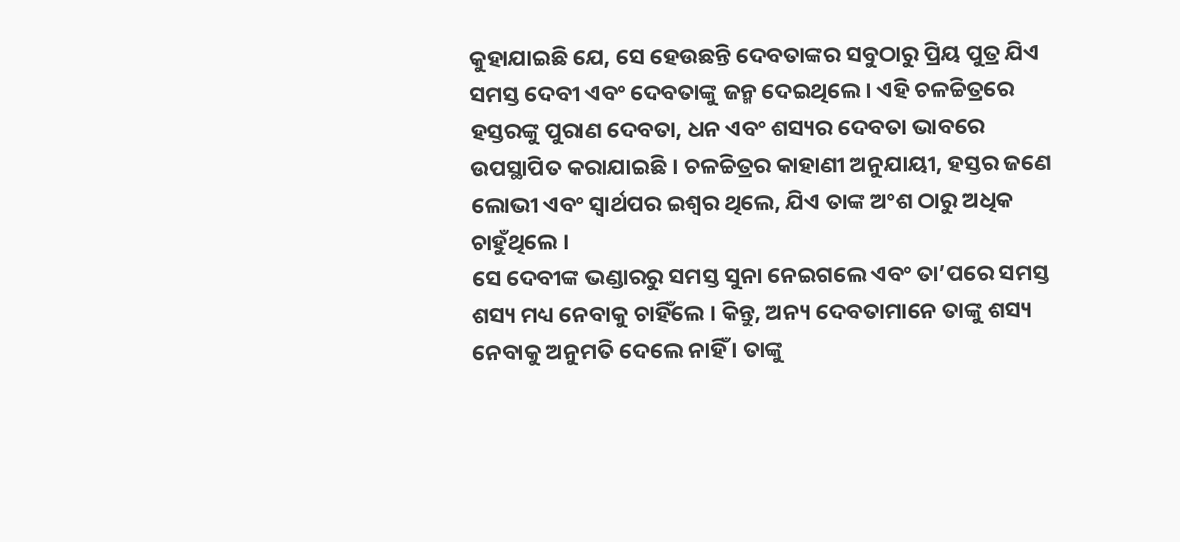କୁହାଯାଇଛି ଯେ, ସେ ହେଉଛନ୍ତି ଦେବତାଙ୍କର ସବୁଠାରୁ ପ୍ରିୟ ପୁତ୍ର ଯିଏ ସମସ୍ତ ଦେବୀ ଏବଂ ଦେବତାଙ୍କୁ ଜନ୍ମ ଦେଇଥିଲେ । ଏହି ଚଳଚ୍ଚିତ୍ରରେ ହସ୍ତରଙ୍କୁ ପୁରାଣ ଦେବତା, ଧନ ଏବଂ ଶସ୍ୟର ଦେବତା ଭାବରେ ଉପସ୍ଥାପିତ କରାଯାଇଛି । ଚଳଚ୍ଚିତ୍ରର କାହାଣୀ ଅନୁଯାୟୀ, ହସ୍ତର ଜଣେ ଲୋଭୀ ଏବଂ ସ୍ୱାର୍ଥପର ଇଶ୍ୱର ଥିଲେ, ଯିଏ ତାଙ୍କ ଅଂଶ ଠାରୁ ଅଧିକ ଚାହୁଁଥିଲେ ।
ସେ ଦେବୀଙ୍କ ଭଣ୍ଡାରରୁ ସମସ୍ତ ସୁନା ନେଇଗଲେ ଏବଂ ତା’ପରେ ସମସ୍ତ ଶସ୍ୟ ମଧ୍ୟ ନେବାକୁ ଚାହିଁଲେ । କିନ୍ତୁ, ଅନ୍ୟ ଦେବତାମାନେ ତାଙ୍କୁ ଶସ୍ୟ ନେବାକୁ ଅନୁମତି ଦେଲେ ନାହିଁ । ତାଙ୍କୁ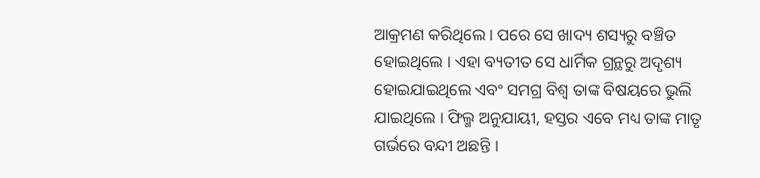ଆକ୍ରମଣ କରିଥିଲେ । ପରେ ସେ ଖାଦ୍ୟ ଶସ୍ୟରୁ ବଞ୍ଚିତ ହୋଇଥିଲେ । ଏହା ବ୍ୟତୀତ ସେ ଧାର୍ମିକ ଗ୍ରନ୍ଥରୁ ଅଦୃଶ୍ୟ ହୋଇଯାଇଥିଲେ ଏବଂ ସମଗ୍ର ବିଶ୍ୱ ତାଙ୍କ ବିଷୟରେ ଭୁଲି ଯାଇଥିଲେ । ଫିଲ୍ମ ଅନୁଯାୟୀ, ହସ୍ତର ଏବେ ମଧ୍ୟ ତାଙ୍କ ମାତୃ ଗର୍ଭରେ ବନ୍ଦୀ ଅଛନ୍ତି ।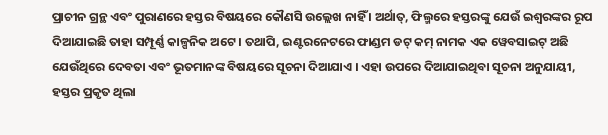ପ୍ରାଚୀନ ଗ୍ରନ୍ଥ ଏବଂ ପୁରାଣରେ ହସ୍ତର ବିଷୟରେ କୌଣସି ଉଲ୍ଲେଖ ନାହିଁ । ଅର୍ଥାତ୍, ଫିଲ୍ମରେ ହସ୍ତରଙ୍କୁ ଯେଉଁ ଇଶ୍ୱରଙ୍କର ରୂପ ଦିଆଯାଇଛି ତାହା ସମ୍ପୂର୍ଣ୍ଣ କାଳ୍ପନିକ ଅଟେ । ତଥାପି, ଇଣ୍ଟରନେଟରେ ଫାଣ୍ଡମ ଡଟ୍ କମ୍ ନାମକ ଏକ ୱେବସାଇଟ୍ ଅଛି ଯେଉଁଥିରେ ଦେବତା ଏବଂ ଭୂତମାନଙ୍କ ବିଷୟରେ ସୂଚନା ଦିଆଯାଏ । ଏହା ଉପରେ ଦିଆଯାଇଥିବା ସୂଚନା ଅନୁଯାୟୀ, ହସ୍ତର ପ୍ରକୃତ ଥିଲା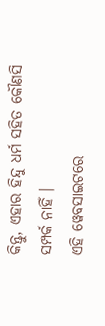କିନ୍ତୁ, ଏହାର ହିନ୍ଦୁ ଧର୍ମ ସହିତ କୌଣସି ସମ୍ପର୍କ ନାହିଁ ।
ଏହି ୱେବସାଇଟରେ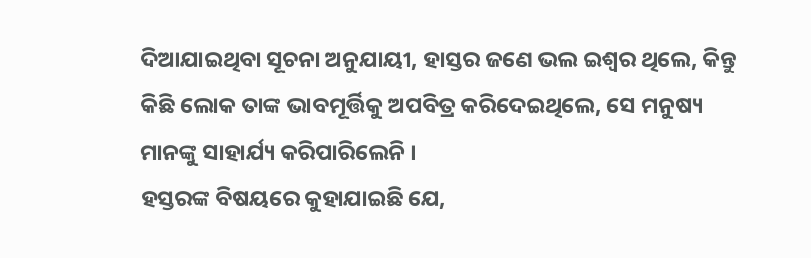ଦିଆଯାଇଥିବା ସୂଚନା ଅନୁଯାୟୀ, ହାସ୍ତର ଜଣେ ଭଲ ଇଶ୍ୱର ଥିଲେ, କିନ୍ତୁ କିଛି ଲୋକ ତାଙ୍କ ଭାବମୂର୍ତ୍ତିକୁ ଅପବିତ୍ର କରିଦେଇଥିଲେ, ସେ ମନୁଷ୍ୟ ମାନଙ୍କୁ ସାହାର୍ଯ୍ୟ କରିପାରିଲେନି ।
ହସ୍ତରଙ୍କ ବିଷୟରେ କୁହାଯାଇଛି ଯେ,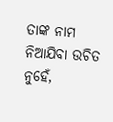ତାଙ୍କ ନାମ ନିଆଯିବା ଉଚିତ ନୁହେଁ,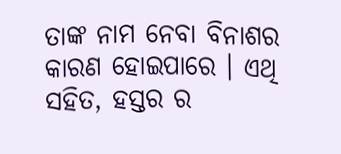ତାଙ୍କ ନାମ ନେବା ବିନାଶର କାରଣ ହୋଇପାରେ । ଏଥି ସହିତ, ହସ୍ତର ର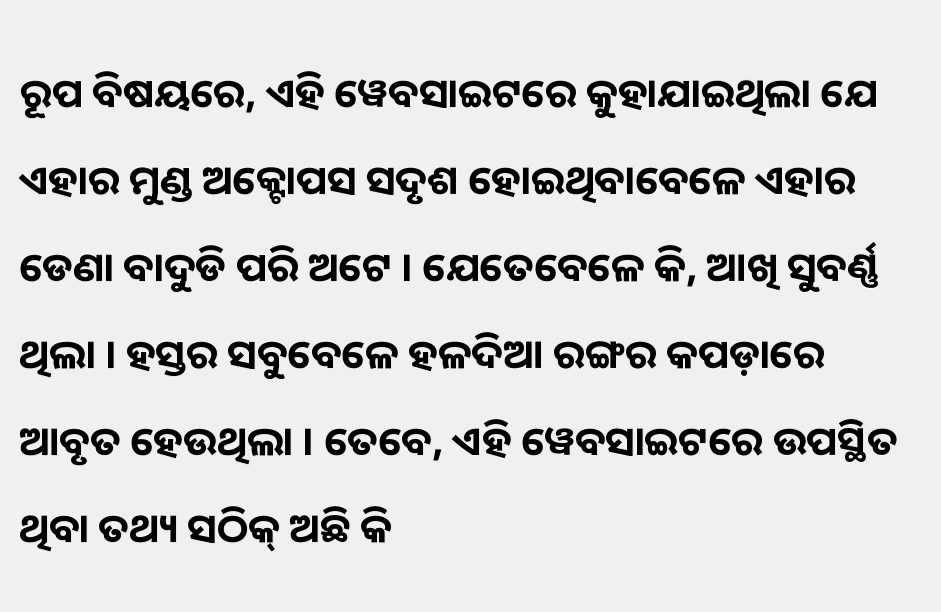ରୂପ ବିଷୟରେ, ଏହି ୱେବସାଇଟରେ କୁହାଯାଇଥିଲା ଯେ ଏହାର ମୁଣ୍ଡ ଅକ୍ଟୋପସ ସଦୃଶ ହୋଇଥିବାବେଳେ ଏହାର ଡେଣା ବାଦୁଡି ପରି ଅଟେ । ଯେତେବେଳେ କି, ଆଖି ସୁବର୍ଣ୍ଣ ଥିଲା । ହସ୍ତର ସବୁବେଳେ ହଳଦିଆ ରଙ୍ଗର କପଡ଼ାରେ ଆବୃତ ହେଉଥିଲା । ତେବେ, ଏହି ୱେବସାଇଟରେ ଉପସ୍ଥିତ ଥିବା ତଥ୍ୟ ସଠିକ୍ ଅଛି କି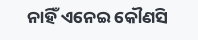ନାହିଁ ଏନେଇ କୌଣସି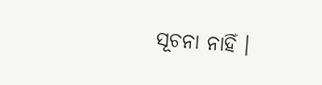ସୂଚନା ନାହିଁ ।